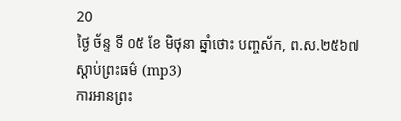20
ថ្ងៃ ច័ន្ទ ទី ០៥ ខែ មិថុនា ឆ្នាំថោះ បញ្ចស័ក, ព.ស.២៥៦៧
ស្តាប់ព្រះធម៌ (mp3)
ការអានព្រះ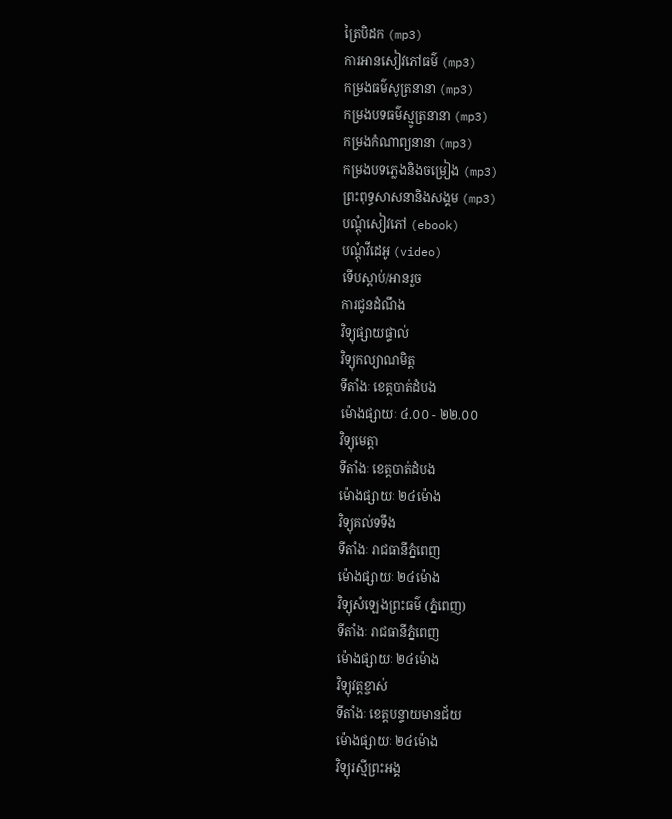ត្រៃបិដក (mp3)
ការអានសៀវភៅធម៌ (mp3)
កម្រងធម៌សូត្រនានា (mp3)
កម្រងបទធម៌ស្មូត្រនានា (mp3)
កម្រងកំណាព្យនានា (mp3)
កម្រងបទភ្លេងនិងចម្រៀង (mp3)
ព្រះពុទ្ធសាសនានិងសង្គម (mp3)
បណ្តុំសៀវភៅ (ebook)
បណ្តុំវីដេអូ (video)
ទើបស្តាប់/អានរួច
ការជូនដំណឹង
វិទ្យុផ្សាយផ្ទាល់
វិទ្យុកល្យាណមិត្ត
ទីតាំងៈ ខេត្តបាត់ដំបង
ម៉ោងផ្សាយៈ ៤.០០ - ២២.០០
វិទ្យុមេត្តា
ទីតាំងៈ ខេត្តបាត់ដំបង
ម៉ោងផ្សាយៈ ២៤ម៉ោង
វិទ្យុគល់ទទឹង
ទីតាំងៈ រាជធានីភ្នំពេញ
ម៉ោងផ្សាយៈ ២៤ម៉ោង
វិទ្យុសំឡេងព្រះធម៌ (ភ្នំពេញ)
ទីតាំងៈ រាជធានីភ្នំពេញ
ម៉ោងផ្សាយៈ ២៤ម៉ោង
វិទ្យុវត្តខ្ចាស់
ទីតាំងៈ ខេត្តបន្ទាយមានជ័យ
ម៉ោងផ្សាយៈ ២៤ម៉ោង
វិទ្យុរស្មីព្រះអង្គ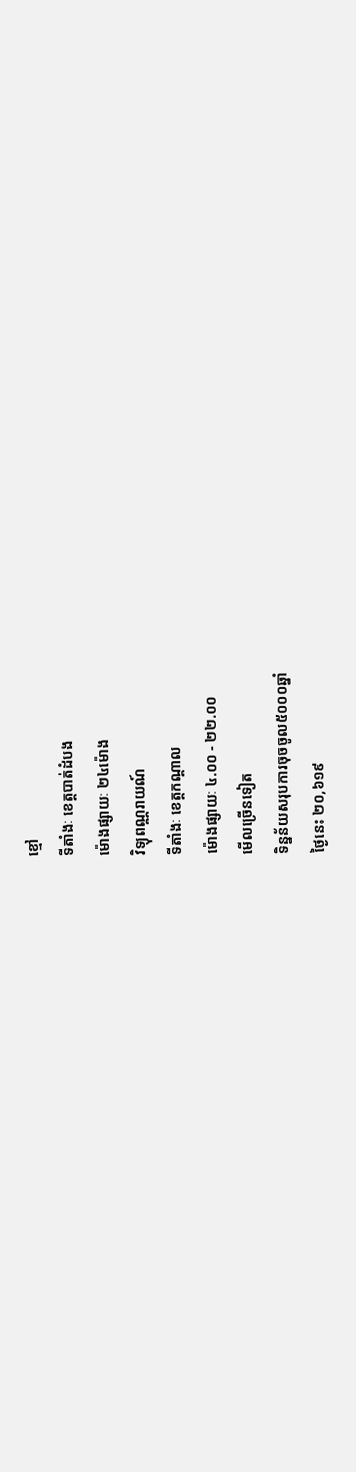ខ្មៅ
ទីតាំងៈ ខេត្តបាត់ដំបង
ម៉ោងផ្សាយៈ ២៤ម៉ោង
វិទ្យុពណ្ណរាយណ៍
ទីតាំងៈ ខេត្តកណ្តាល
ម៉ោងផ្សាយៈ ៤.០០ - ២២.០០
មើលច្រើនទៀត
ទិន្នន័យសរុបការចុចចូល៥០០០ឆ្នាំ
ថ្ងៃនេះ ២០,៦១៩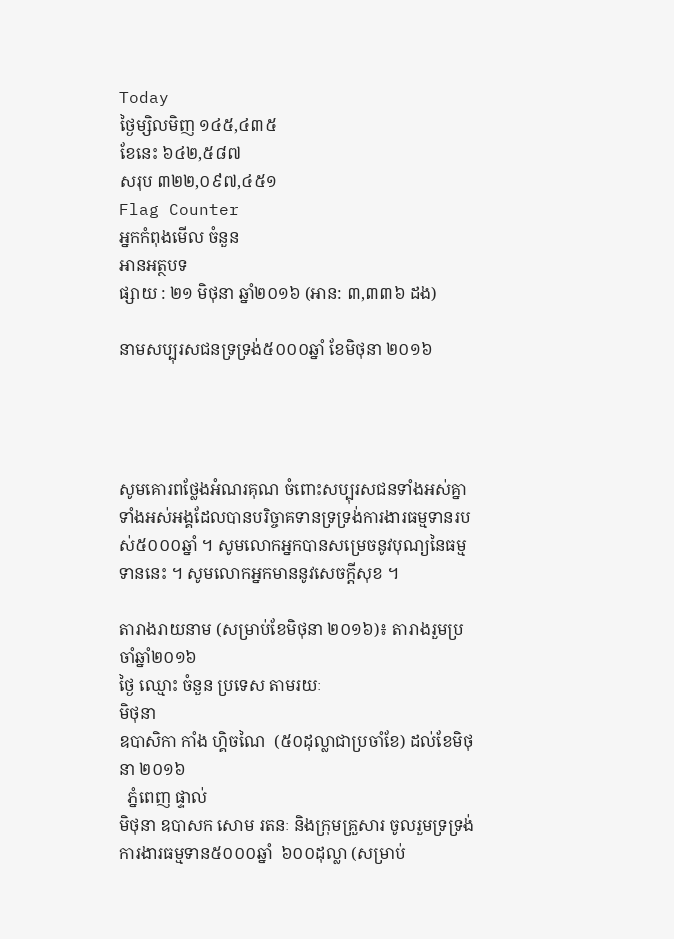Today
ថ្ងៃម្សិលមិញ ១៤៥,៤៣៥
ខែនេះ ៦៤២,៥៨៧
សរុប ៣២២,០៩៧,៤៥១
Flag Counter
អ្នកកំពុងមើល ចំនួន
អានអត្ថបទ
ផ្សាយ : ២១ មិថុនា ឆ្នាំ២០១៦ (អាន: ៣,៣៣៦ ដង)

នាមសប្បុរសជនទ្រទ្រង់៥០០០ឆ្នាំ ខែមិថុនា ២០១៦




សូមគោរពថ្លែងអំណរគុណ ចំពោះសប្បុរសជនទាំងអស់គ្នា ទាំងអស់អង្គដែលបានបរិច្ចាគទានទ្រទ្រង់ការងារធម្មទានរបស់៥០០០ឆ្នាំ ។ សូមលោកអ្នកបានសម្រេចនូវបុណ្យនៃធម្មទាននេះ ។ សូមលោកអ្នកមាននូវសេចក្តីសុខ ។

តារាងរាយនាម (សម្រាប់ខែមិថុនា ២០១៦)៖ តារាងរួមប្រចាំឆ្នាំ២០១៦
ថ្ងៃ ឈ្មោះ ចំនួន ប្រទេស តាមរយៈ
មិថុនា
ឧបាសិកា កាំង ហ្គិចណៃ  (៥០ដុល្លាជាប្រចាំខែ) ដល់ខែមិថុនា ២០១៦
  ភ្នំពេញ ផ្ទាល់
មិថុនា ឧបាសក សោម រតនៈ និងក្រុមគ្រួសារ ចូលរួមទ្រទ្រង់ការងារធម្មទាន៥០០០ឆ្នាំ  ៦០០ដុល្លា (សម្រាប់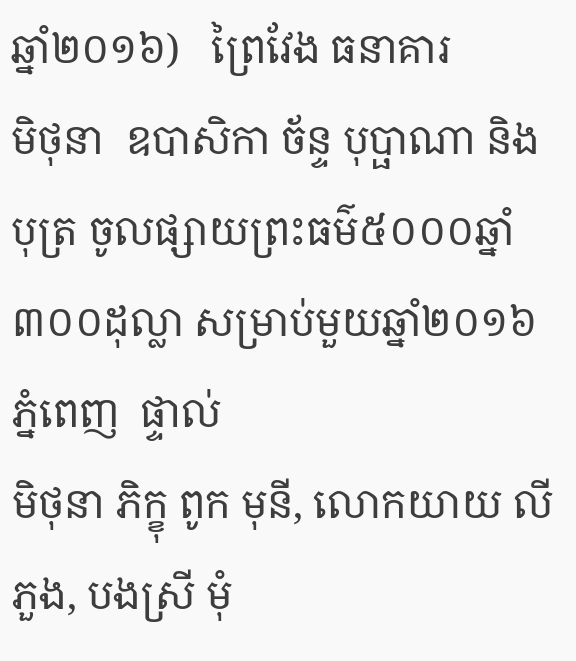ឆ្នាំ២០១៦)   ព្រៃវែង ធនាគារ
មិថុនា  ឧបាសិកា ច័ន្ទ បុប្ផាណា និងបុត្រ ចូលផ្សាយព្រះធម៌៥០០០ឆ្នាំ ៣០០ដុល្លា សម្រាប់មួយឆ្នាំ២០១៦    ភ្នំពេញ  ផ្ទាល់
មិថុនា ភិក្ខុ ពូក មុនី, លោកយាយ លី ភួង, បងស្រី មុំ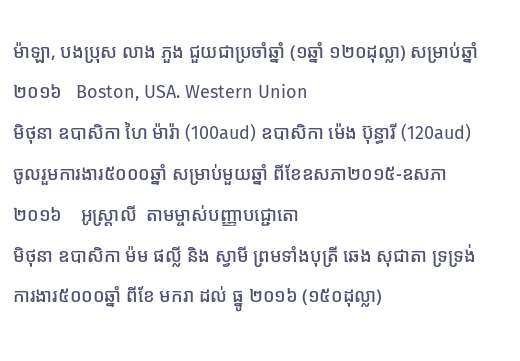ម៉ាឡា, បងប្រុស លាង ភួង ជួយជាប្រចាំឆ្នាំ (១ឆ្នាំ ១២០ដុល្លា) សម្រាប់ឆ្នាំ២០១៦   Boston, USA. Western Union
មិថុនា ឧបាសិកា ហៃ ម៉ារ៉ា (100aud) ឧបាសិកា ម៉េង ប៊ុន្ធារី (120aud) ចូលរួមការងារ៥០០០ឆ្នាំ សម្រាប់មួយឆ្នាំ ពីខែឧសភា២០១៥-ឧសភា២០១៦    អូស្ត្រាលី  តាមម្ចាស់បញ្ញាបជ្ជោតោ
មិថុនា ឧបាសិកា ម៉ម ផល្លី និង ស្វាមី ព្រមទាំងបុត្រី ឆេង សុជាតា ទ្រទ្រង់ការងារ៥០០០ឆ្នាំ ពីខែ មករា ដល់ ធ្នូ ២០១៦ (១៥០ដុល្លា)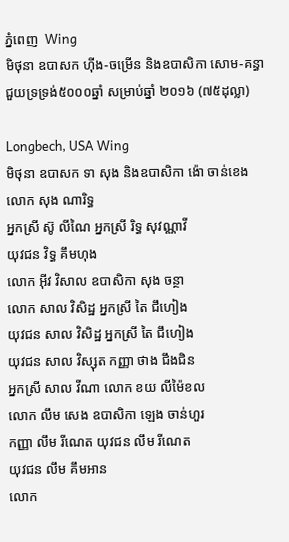ភ្នំពេញ  Wing
មិថុនា ឧបាសក ហ៊ីង-ចម្រើន និងឧបាសិកា សោម-គន្ធា ជួយទ្រទ្រង់៥០០០ឆ្នាំ សម្រាប់ឆ្នាំ ២០១៦ (៧៥ដុល្លា)

Longbech, USA Wing
មិថុនា ឧបាសក ទា សុង និងឧបាសិកា ង៉ោ ចាន់ខេង
លោក សុង ណារិទ្ធ
អ្នកស្រី ស៊ូ លីណៃ អ្នកស្រី រិទ្ធ សុវណ្ណាវី
យុវជន វិទ្ធ គឹមហុង
លោក អ៊ីវ វិសាល ឧបាសិកា សុង ចន្ថា
លោក សាល វិសិដ្ឋ អ្នកស្រី តៃ ជឹហៀង
យុវជន សាល វិសិដ្ឋ អ្នកស្រី តៃ ជឹហៀង
យុវជន សាល វិស្សុត កញ្ញា ថាង ជឹងជិន
អ្នកស្រី សាល វីណា លោក ខយ លីម៉ៃខល
លោក លឹម សេង ឧបាសិកា ឡេង ចាន់ហួរ
កញ្ញា លឹម រីណេត យុវជន លឹម រីណេត
យុវជន លឹម គឹមអាន
លោក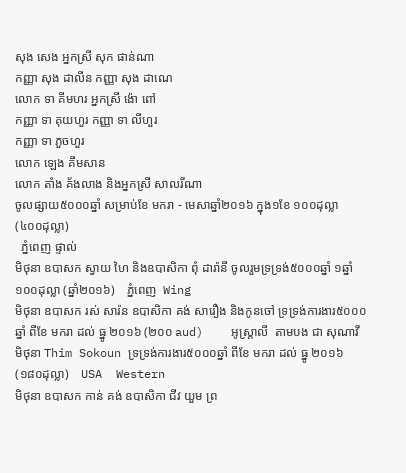សុង សេង អ្នកស្រី សុក ផាន់ណា
កញ្ញា សុង ដាលីន កញ្ញា សុង ដាណេ
លោក ទា គីមហរ អ្នកស្រី ង៉ោ ពៅ
កញ្ញា ទា គុយហួរ កញ្ញា ទា លីហួរ
កញ្ញា ទា ភួចហួរ
លោក ឡេង គឹមសាន
លោក តាំង គ័ងលាង និងអ្នកស្រី សាលរីណា
ចូលផ្សាយ៥០០០ឆ្នាំ សម្រាប់ខែ មករា - មេសាឆ្នាំ២០១៦ ក្នុង១ខែ ១០០ដុល្លា (៤០០ដុល្លា)
  ភ្នំពេញ ផ្ទាល់
មិថុនា ឧបាសក ស្វាយ ហៃ និងឧបាសិកា ពុំ ដារ៉ានី ចូលរួមទ្រទ្រង់៥០០០ឆ្នាំ ១ឆ្នាំ ១០០ដុល្លា (ឆ្នាំ២០១៦)    ភ្នំពេញ  Wing
មិថុនា ឧបាសក រស់ សារ៉ន ឧបាសិកា គង់ សារឿង និងកូនចៅ ទ្រទ្រង់ការងារ៥០០០ឆ្នាំ ពីខែ មករា ដល់ ធ្នូ ២០១៦ (២០០ aud)    អូស្រ្តាលី  តាមបង ជា សុណាវី
មិថុនា Thim Sokoun ទ្រទ្រង់ការងារ៥០០០ឆ្នាំ ពីខែ មករា ដល់ ធ្នូ ២០១៦ (១៨០ដុល្លា)    USA  Western
មិថុនា ឧបាសក កាន់ គង់ ឧបាសិកា ជីវ យួម ព្រ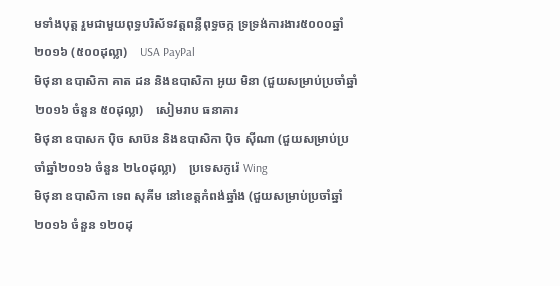មទាំងបុត្ត រួមជាមួយពុទ្ធបរិស័ទវត្តពន្លឺពុទ្ធចក្ក ទ្រទ្រង់ការងារ៥០០០ឆ្នាំ  ២០១៦ (៥០០ដុល្លា)    USA PayPal
មិថុនា ឧបាសិកា គាត ដន និងឧបាសិកា អូយ មិនា (ជួយសម្រាប់ប្រចាំឆ្នាំ២០១៦ ចំនួន ៥០ដុល្លា)    សៀមរាប ធនាគារ
មិថុនា ឧបាសក ប៉ិច សាប៊ន និងឧបាសិកា ប៉ិច ស៊ីណា (ជួយសម្រាប់ប្រចាំឆ្នាំ២០១៦ ចំនួន ២៤០ដុល្លា)    ប្រទេសកូរ៉េ Wing
មិថុនា ឧបាសិកា ទេព សុគីម នៅខេត្តកំពង់ឆ្នាំង (ជួយសម្រាប់ប្រចាំឆ្នាំ២០១៦ ចំនួន ១២០ដុ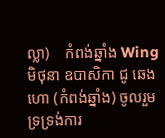ល្លា)    កំពង់ឆ្នាំង Wing
មិថុនា ឧបាសិកា ជូ ឆេងហោ (កំពង់ឆ្នាំង) ចូលរួមទ្រទ្រង់ការ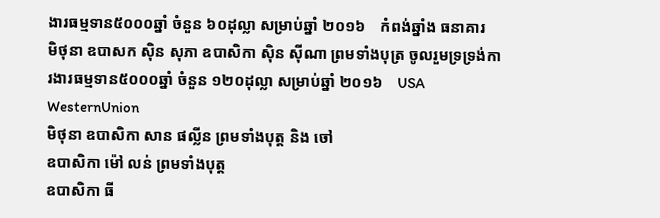ងារធម្មទាន៥០០០ឆ្នាំ ចំនួន ៦០ដុល្លា សម្រាប់ឆ្នាំ ២០១៦    កំពង់ឆ្នាំង ធនាគារ
មិថុនា ឧបាសក ស៊ិន សុភា ឧបាសិកា ស៊ិន ស៊ីណា ព្រមទាំងបុត្រ ចូលរួមទ្រទ្រង់ការងារធម្មទាន៥០០០ឆ្នាំ ចំនួន ១២០ដុល្លា សម្រាប់ឆ្នាំ ២០១៦    USA WesternUnion
មិថុនា ឧបាសិកា សាន ផល្លីន ព្រមទាំងបុត្ត និង ចៅ
ឧបាសិកា ម៉ៅ លន់ ព្រមទាំងបុត្ត
ឧបាសិកា ធី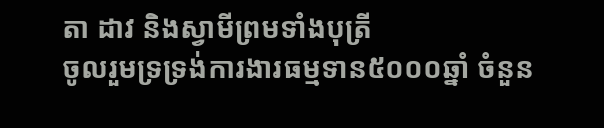តា ដាវ និងស្វាមីព្រមទាំងបុត្រី
ចូលរួមទ្រទ្រង់ការងារធម្មទាន៥០០០ឆ្នាំ ចំនួន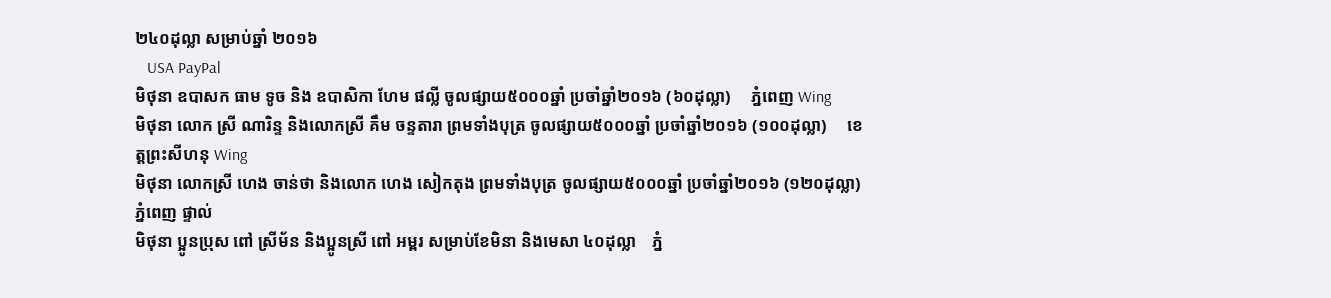២៤០ដុល្លា សម្រាប់ឆ្នាំ ២០១៦
   USA PayPal
មិថុនា ឧបាសក ធាម ទូច និង ឧបាសិកា ហែម ផល្លី ចូលផ្សាយ៥០០០ឆ្នាំ ប្រចាំឆ្នាំ២០១៦ (៦០ដុល្លា)     ភ្នំពេញ Wing
មិថុនា លោក ស្រី ណារិន្ទ និងលោកស្រី គឹម ចន្ទតារា ព្រមទាំងបុត្រ ចូលផ្សាយ៥០០០ឆ្នាំ ប្រចាំឆ្នាំ២០១៦ (១០០ដុល្លា)     ខេត្តព្រះសីហនុ Wing
មិថុនា លោកស្រី ហេង ចាន់ថា និងលោក ហេង សៀកតុង ព្រមទាំងបុត្រ ចូលផ្សាយ៥០០០ឆ្នាំ ប្រចាំឆ្នាំ២០១៦ (១២០ដុល្លា)     ភ្នំពេញ ផ្ទាល់
មិថុនា ប្អូនប្រុស ពៅ ស្រីម័ន និងប្អូនស្រី ពៅ អម្ពរ សម្រាប់ខែមិនា និងមេសា ៤០ដុល្លា    ភ្នំ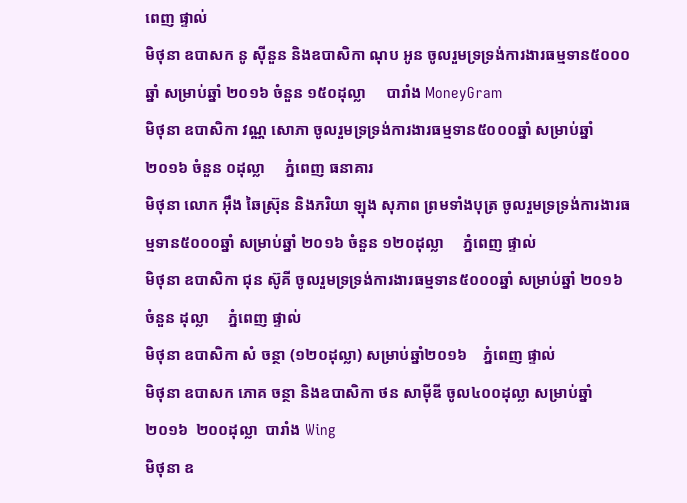ពេញ ផ្ទាល់
មិថុនា ឧបាសក នូ ស៊ីនួន និងឧបាសិកា ណុប អូន ចូលរួមទ្រទ្រង់ការងារធម្មទាន៥០០០ឆ្នាំ សម្រាប់ឆ្នាំ ២០១៦ ចំនួន ១៥០ដុល្លា     បារាំង MoneyGram
មិថុនា ឧបាសិកា វណ្ណ សោភា ចូលរួមទ្រទ្រង់ការងារធម្មទាន៥០០០ឆ្នាំ សម្រាប់ឆ្នាំ ២០១៦ ចំនួន ០ដុល្លា     ភ្នំពេញ ធនាគារ
មិថុនា លោក អ៊ឹង ឆៃស្រ៊ុន និងភរិយា ឡុង សុភាព ព្រមទាំងបុត្រ ចូលរួមទ្រទ្រង់ការងារធម្មទាន៥០០០ឆ្នាំ សម្រាប់ឆ្នាំ ២០១៦ ចំនួន ១២០ដុល្លា     ភ្នំពេញ ផ្ទាល់
មិថុនា ឧបាសិកា ជុន ស៊ូគី ចូលរួមទ្រទ្រង់ការងារធម្មទាន៥០០០ឆ្នាំ សម្រាប់ឆ្នាំ ២០១៦ ចំនួន ដុល្លា     ភ្នំពេញ ផ្ទាល់
មិថុនា ឧបាសិកា សំ ចន្ថា (១២០ដុល្លា) សម្រាប់ឆ្នាំ២០១៦    ភ្នំពេញ ផ្ទាល់
មិថុនា ឧបាសក ភោគ ចន្ថា និងឧបាសិកា ថន សាម៉ីឌី ចូល៤០០ដុល្លា សម្រាប់ឆ្នាំ ២០១៦  ២០០ដុល្លា  បារាំង Wing
មិថុនា ឧ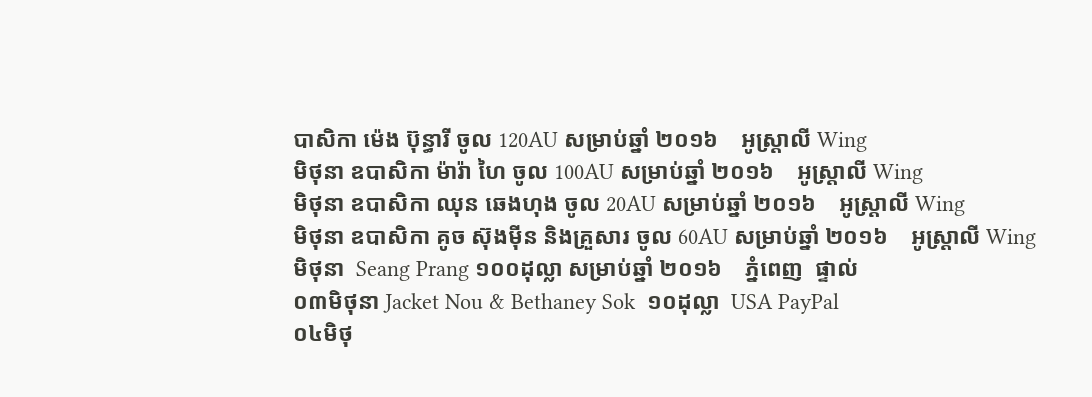បាសិកា ម៉េង ប៊ុន្ធារី ចូល 120AU សម្រាប់ឆ្នាំ ២០១៦    អូស្រ្តាលី Wing
មិថុនា ឧបាសិកា ម៉ារ៉ា ហៃ ចូល 100AU សម្រាប់ឆ្នាំ ២០១៦    អូស្រ្តាលី Wing
មិថុនា ឧបាសិកា ឈុន ឆេងហុង ចូល 20AU សម្រាប់ឆ្នាំ ២០១៦    អូស្រ្តាលី Wing
មិថុនា ឧបាសិកា គូច ស៊ុងម៉ីន និងគ្រួសារ ចូល 60AU សម្រាប់ឆ្នាំ ២០១៦    អូស្រ្តាលី Wing
មិថុនា  Seang Prang ១០០ដុល្លា សម្រាប់ឆ្នាំ ២០១៦    ភ្នំពេញ  ផ្ទាល់
០៣មិថុនា Jacket Nou & Bethaney Sok  ១០ដុល្លា  USA PayPal
០៤មិថុ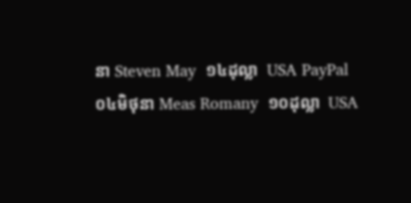នា Steven May  ១៤ដុល្លា  USA PayPal
០៤មិថុនា Meas Romany  ១០ដុល្លា  USA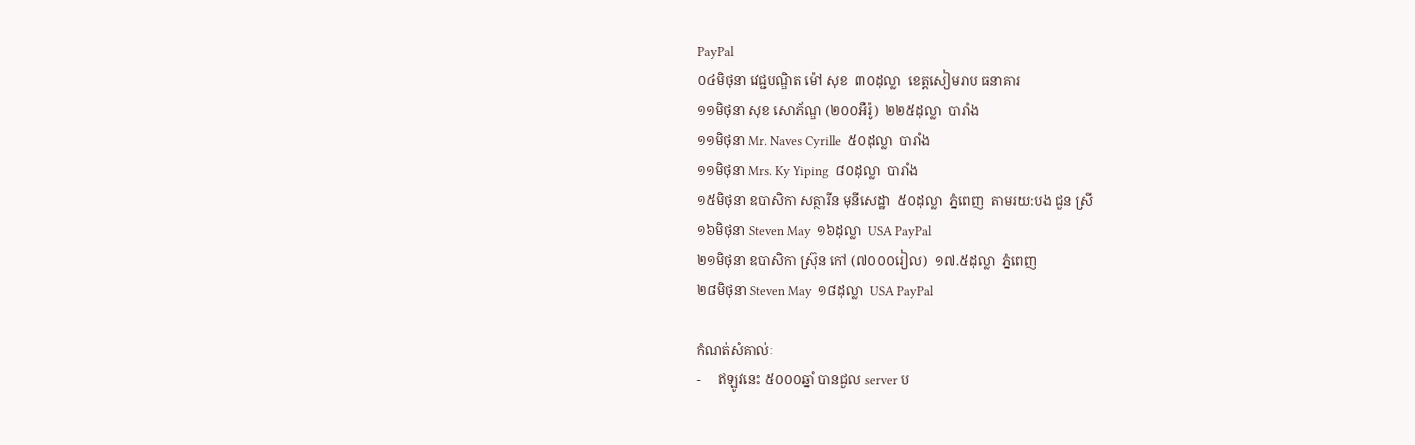PayPal
០៤មិថុនា វេជ្ជបណ្ឌិត ម៉ៅ សុខ  ៣០ដុល្លា  ខេត្តសៀមរាប ធនាគារ
១១មិថុនា សុខ សោភ័ណ្ឌ (២០០អឺរ៉ូ)  ២២៥ដុល្លា  បារាំង
១១មិថុនា Mr. Naves Cyrille  ៥០ដុល្លា  បារាំង
១១មិថុនា Mrs. Ky Yiping  ៨០ដុល្លា  បារាំង
១៥មិថុនា ឧបាសិកា សត្ថារីន មុនីសេដ្ឋា  ៥០ដុល្លា  ភ្នំពេញ  តាមរយ:បង ជួន ស្រី
១៦មិថុនា Steven May  ១៦ដុល្លា  USA PayPal
២១មិថុនា ឧបាសិកា ស្រ៊ុន កៅ (៧០០០រៀល)  ១៧.៥ដុល្លា  ភ្នំពេញ
២៨មិថុនា Steven May  ១៨ដុល្លា  USA PayPal

កំណត់សំគាល់ៈ
-     ឥឡូវនេះ ៥០០០ឆ្នាំ បានជួល server ប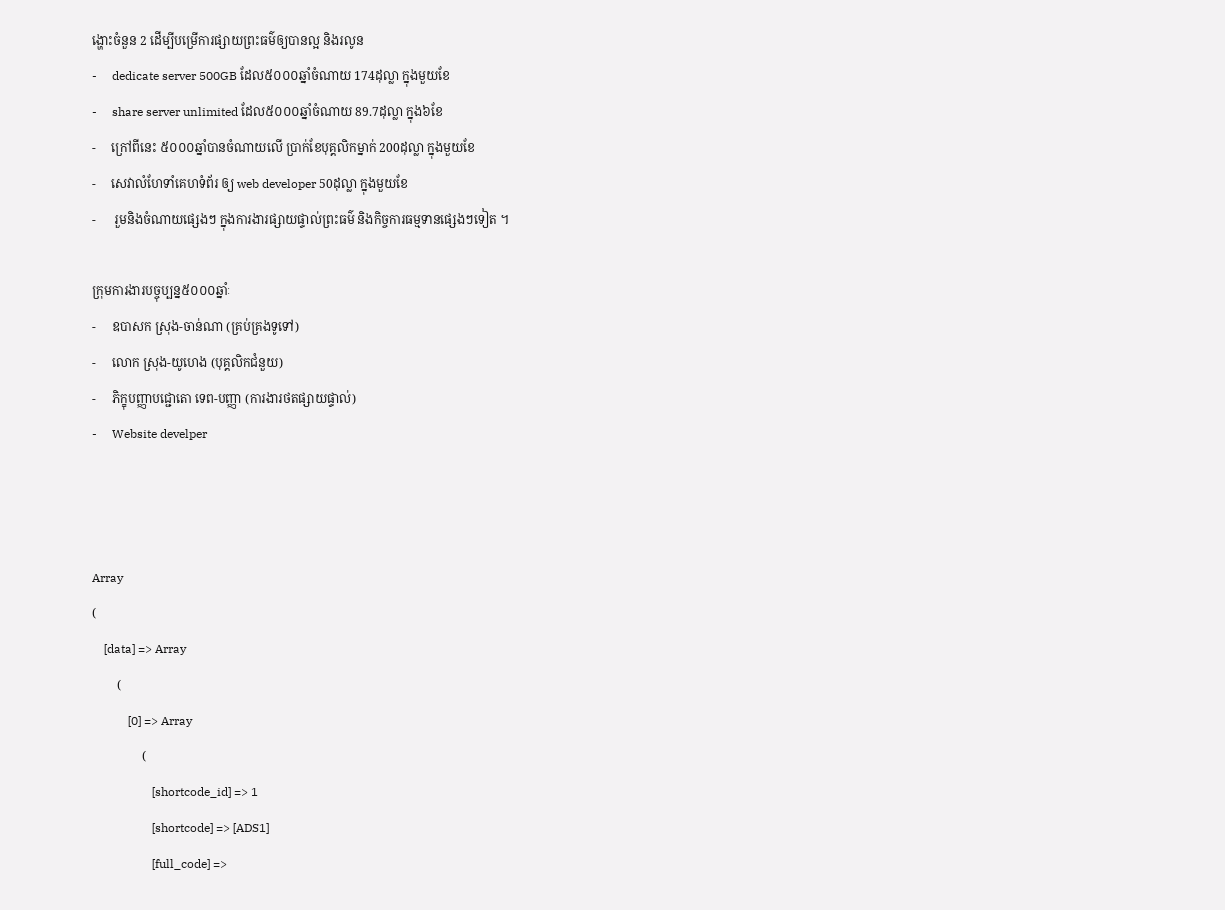ង្ហោះចំនួន 2 ដើម្បីបម្រើការផ្សាយព្រះធម៌ឲ្យបានល្អ និងរលូន
-     dedicate server 500GB ដែល៥០០០ឆ្នាំចំណាយ 174ដុល្លា ក្នុងមួយខែ
-     share server unlimited ដែល៥០០០ឆ្នាំចំណាយ 89.7ដុល្លា ក្នុង៦ខែ
-     ក្រៅពីនេះ ៥០០០ឆ្នាំបានចំណាយលើ ប្រាក់ខែបុគ្គលិកម្នាក់ 200ដុល្លា ក្នុងមួយខែ
-     សេវាលំហែទាំគេហទំព័រ ឲ្យ web developer 50ដុល្លា ក្នុងមួយខែ
-      រួមនិងចំណាយផ្សេងៗ ក្នុងការងារផ្សាយផ្ទាល់ព្រះធម៌ និងកិច្ចការធម្មទានផ្សេងៗទៀត ។

ក្រុមការងារបច្ចុប្បន្ន៥០០០ឆ្នាំៈ
-     ឧបាសក ស្រុង-ចាន់ណា (គ្រប់គ្រងទូទៅ)
-     លោក ស្រុង-យូហេង (បុគ្គលិកជំនួយ)
-     ភិក្ខុបញ្ញាបជ្ជោតោ ទេព-បញ្ញា (ការងារថតផ្សាយផ្ទាល់)
-     Website develper



Array
(
    [data] => Array
        (
            [0] => Array
                (
                    [shortcode_id] => 1
                    [shortcode] => [ADS1]
                    [full_code] =>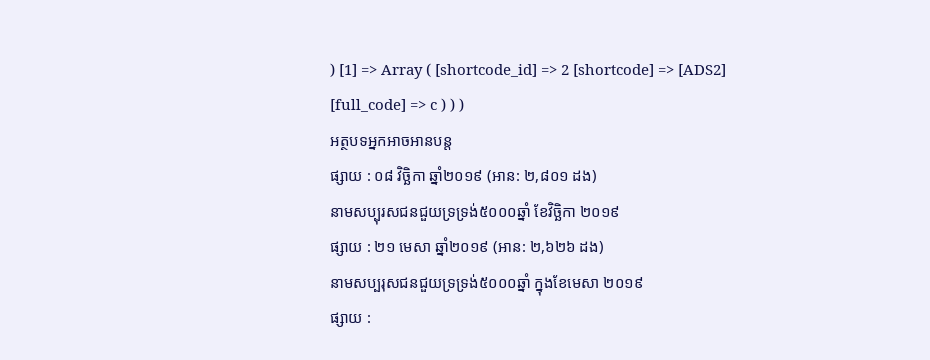) [1] => Array ( [shortcode_id] => 2 [shortcode] => [ADS2] [full_code] => c ) ) )
អត្ថបទអ្នកអាចអានបន្ត
ផ្សាយ : ០៨ វិច្ឆិកា ឆ្នាំ២០១៩ (អាន: ២,៨០១ ដង)
នាមសប្បុរសជនជួយទ្រទ្រង់៥០០០ឆ្នាំ ខែវិច្ឆិកា ២០១៩
ផ្សាយ : ២១ មេសា ឆ្នាំ២០១៩ (អាន: ២,៦២៦ ដង)
នាមសប្បរុសជនជួយទ្រទ្រង់៥០០០ឆ្នាំ ក្នុងខែមេសា ២០១៩
ផ្សាយ :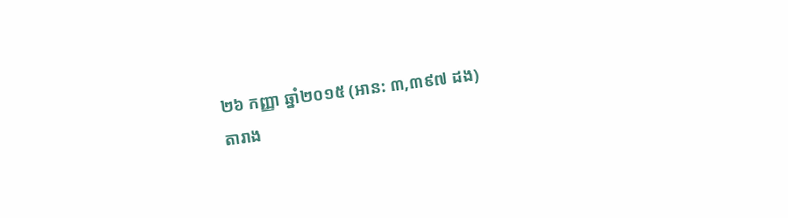២៦ កញ្ញា ឆ្នាំ២០១៥ (អាន: ៣,៣៩៧ ដង)
តារាង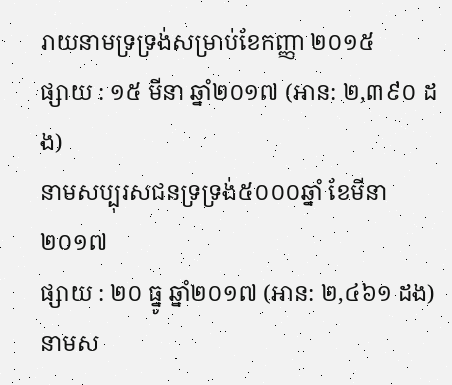រាយនាមទ្រទ្រង់សម្រាប់ខែកញ្ញា ២០១៥
ផ្សាយ : ១៥ មីនា ឆ្នាំ២០១៧ (អាន: ២,៣៩០ ដង)
នាមសប្បុរសជនទ្រទ្រង់៥០០០ឆ្នាំ ខែមីនា២០១៧
ផ្សាយ : ២០ ធ្នូ ឆ្នាំ២០១៧ (អាន: ២,៤៦១ ដង)
នាមស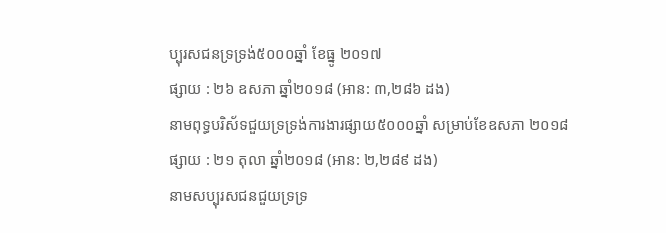ប្បុរសជនទ្រទ្រង់៥០០០ឆ្នាំ ខែធ្នូ ២០១៧
ផ្សាយ : ២៦ ឧសភា ឆ្នាំ២០១៨ (អាន: ៣,២៨៦ ដង)
នាមពុទ្ធបរិស័ទជួយទ្រទ្រង់ការងារផ្សាយ៥០០០ឆ្នាំ សម្រាប់ខែឧសភា ២០១៨
ផ្សាយ : ២១ តុលា ឆ្នាំ២០១៨ (អាន: ២,២៨៩ ដង)
នាមសប្បុរសជនជួយទ្រទ្រ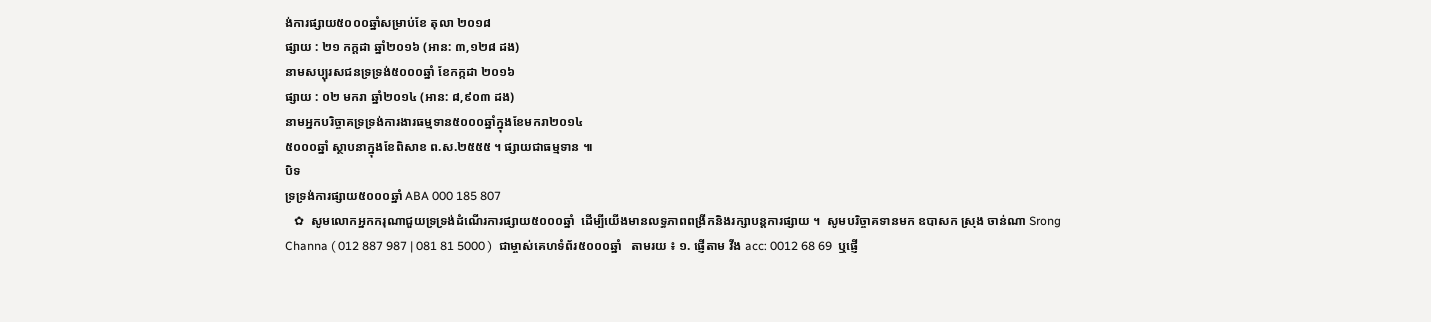ង់ការផ្សាយ៥០០០ឆ្នាំសម្រាប់ខែ តុលា ២០១៨
ផ្សាយ : ២១ កក្តដា ឆ្នាំ២០១៦ (អាន: ៣,១២៨ ដង)
នាមសប្បុរសជនទ្រទ្រង់៥០០០ឆ្នាំ ខែកក្កដា ២០១៦
ផ្សាយ : ០២ មករា ឆ្នាំ២០១៤ (អាន: ៨,៩០៣ ដង)
នាមអ្នកបរិច្ចាគទ្រទ្រង់ការងារធម្មទាន៥០០០ឆ្នាំក្នុងខែមករា២០១៤
៥០០០ឆ្នាំ ស្ថាបនាក្នុងខែពិសាខ ព.ស.២៥៥៥ ។ ផ្សាយជាធម្មទាន ៕
បិទ
ទ្រទ្រង់ការផ្សាយ៥០០០ឆ្នាំ ABA 000 185 807
   ✿  សូមលោកអ្នកករុណាជួយទ្រទ្រង់ដំណើរការផ្សាយ៥០០០ឆ្នាំ  ដើម្បីយើងមានលទ្ធភាពពង្រីកនិងរក្សាបន្តការផ្សាយ ។  សូមបរិច្ចាគទានមក ឧបាសក ស្រុង ចាន់ណា Srong Channa ( 012 887 987 | 081 81 5000 )  ជាម្ចាស់គេហទំព័រ៥០០០ឆ្នាំ   តាមរយ ៖ ១. ផ្ញើតាម វីង acc: 0012 68 69  ឬផ្ញើ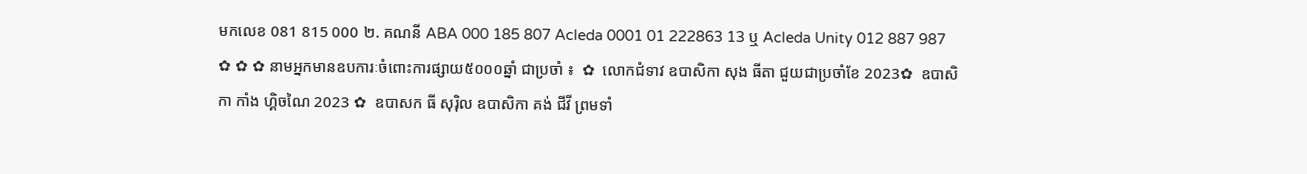មកលេខ 081 815 000 ២. គណនី ABA 000 185 807 Acleda 0001 01 222863 13 ឬ Acleda Unity 012 887 987   ✿ ✿ ✿ នាមអ្នកមានឧបការៈចំពោះការផ្សាយ៥០០០ឆ្នាំ ជាប្រចាំ ៖  ✿  លោកជំទាវ ឧបាសិកា សុង ធីតា ជួយជាប្រចាំខែ 2023✿  ឧបាសិកា កាំង ហ្គិចណៃ 2023 ✿  ឧបាសក ធី សុរ៉ិល ឧបាសិកា គង់ ជីវី ព្រមទាំ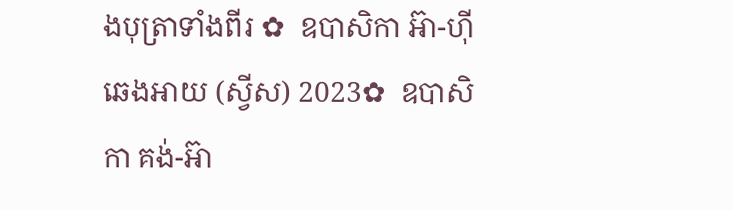ងបុត្រាទាំងពីរ ✿  ឧបាសិកា អ៊ា-ហុី ឆេងអាយ (ស្វីស) 2023✿  ឧបាសិកា គង់-អ៊ា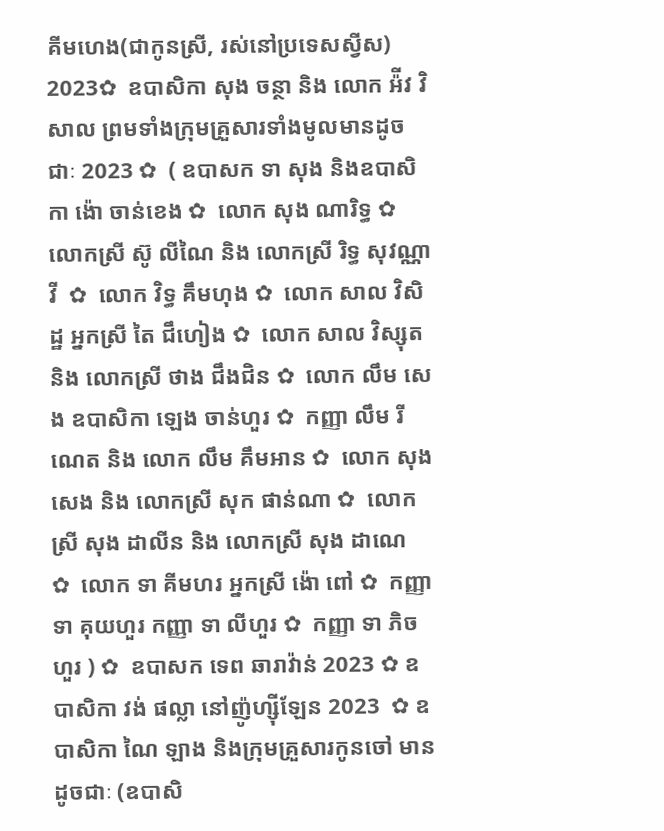គីមហេង(ជាកូនស្រី, រស់នៅប្រទេសស្វីស) 2023✿  ឧបាសិកា សុង ចន្ថា និង លោក អ៉ីវ វិសាល ព្រមទាំងក្រុមគ្រួសារទាំងមូលមានដូចជាៈ 2023 ✿  ( ឧបាសក ទា សុង និងឧបាសិកា ង៉ោ ចាន់ខេង ✿  លោក សុង ណារិទ្ធ ✿  លោកស្រី ស៊ូ លីណៃ និង លោកស្រី រិទ្ធ សុវណ្ណាវី  ✿  លោក វិទ្ធ គឹមហុង ✿  លោក សាល វិសិដ្ឋ អ្នកស្រី តៃ ជឹហៀង ✿  លោក សាល វិស្សុត និង លោកស្រី ថាង ជឹងជិន ✿  លោក លឹម សេង ឧបាសិកា ឡេង ចាន់ហួរ ✿  កញ្ញា លឹម រីណេត និង លោក លឹម គឹមអាន ✿  លោក សុង សេង និង លោកស្រី សុក ផាន់ណា ✿  លោកស្រី សុង ដាលីន និង លោកស្រី សុង ដាណេ  ✿  លោក ទា គីមហរ អ្នកស្រី ង៉ោ ពៅ ✿  កញ្ញា ទា គុយហួរ កញ្ញា ទា លីហួរ ✿  កញ្ញា ទា ភិចហួរ ) ✿  ឧបាសក ទេព ឆារាវ៉ាន់ 2023 ✿ ឧបាសិកា វង់ ផល្លា នៅញ៉ូហ្ស៊ីឡែន 2023  ✿ ឧបាសិកា ណៃ ឡាង និងក្រុមគ្រួសារកូនចៅ មានដូចជាៈ (ឧបាសិ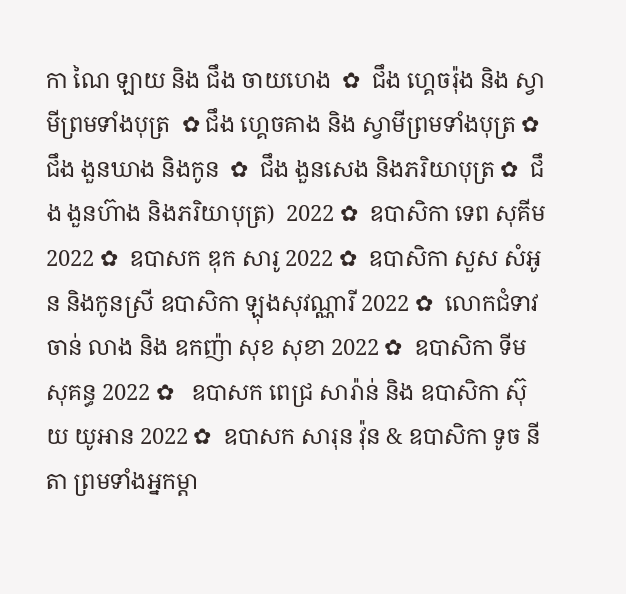កា ណៃ ឡាយ និង ជឹង ចាយហេង  ✿  ជឹង ហ្គេចរ៉ុង និង ស្វាមីព្រមទាំងបុត្រ  ✿ ជឹង ហ្គេចគាង និង ស្វាមីព្រមទាំងបុត្រ ✿   ជឹង ងួនឃាង និងកូន  ✿  ជឹង ងួនសេង និងភរិយាបុត្រ ✿  ជឹង ងួនហ៊ាង និងភរិយាបុត្រ)  2022 ✿  ឧបាសិកា ទេព សុគីម 2022 ✿  ឧបាសក ឌុក សារូ 2022 ✿  ឧបាសិកា សួស សំអូន និងកូនស្រី ឧបាសិកា ឡុងសុវណ្ណារី 2022 ✿  លោកជំទាវ ចាន់ លាង និង ឧកញ៉ា សុខ សុខា 2022 ✿  ឧបាសិកា ទីម សុគន្ធ 2022 ✿   ឧបាសក ពេជ្រ សារ៉ាន់ និង ឧបាសិកា ស៊ុយ យូអាន 2022 ✿  ឧបាសក សារុន វ៉ុន & ឧបាសិកា ទូច នីតា ព្រមទាំងអ្នកម្តា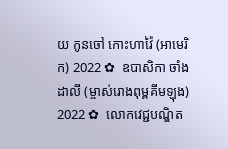យ កូនចៅ កោះហាវ៉ៃ (អាមេរិក) 2022 ✿  ឧបាសិកា ចាំង ដាលី (ម្ចាស់រោងពុម្ពគីមឡុង) 2022 ✿  លោកវេជ្ជបណ្ឌិត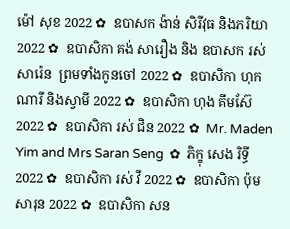ម៉ៅ សុខ 2022 ✿  ឧបាសក ង៉ាន់ សិរីវុធ និងភរិយា 2022 ✿  ឧបាសិកា គង់ សារឿង និង ឧបាសក រស់ សារ៉េន  ព្រមទាំងកូនចៅ 2022 ✿  ឧបាសិកា ហុក ណារី និងស្វាមី 2022 ✿  ឧបាសិកា ហុង គីមស៊ែ 2022 ✿  ឧបាសិកា រស់ ជិន 2022 ✿  Mr. Maden Yim and Mrs Saran Seng  ✿  ភិក្ខុ សេង រិទ្ធី 2022 ✿  ឧបាសិកា រស់ វី 2022 ✿  ឧបាសិកា ប៉ុម សារុន 2022 ✿  ឧបាសិកា សន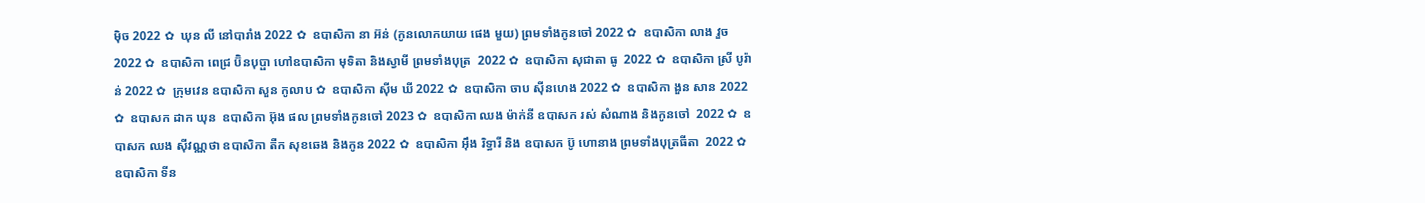ម៉ិច 2022 ✿  ឃុន លី នៅបារាំង 2022 ✿  ឧបាសិកា នា អ៊ន់ (កូនលោកយាយ ផេង មួយ) ព្រមទាំងកូនចៅ 2022 ✿  ឧបាសិកា លាង វួច  2022 ✿  ឧបាសិកា ពេជ្រ ប៊ិនបុប្ផា ហៅឧបាសិកា មុទិតា និងស្វាមី ព្រមទាំងបុត្រ  2022 ✿  ឧបាសិកា សុជាតា ធូ  2022 ✿  ឧបាសិកា ស្រី បូរ៉ាន់ 2022 ✿  ក្រុមវេន ឧបាសិកា សួន កូលាប ✿  ឧបាសិកា ស៊ីម ឃី 2022 ✿  ឧបាសិកា ចាប ស៊ីនហេង 2022 ✿  ឧបាសិកា ងួន សាន 2022 ✿  ឧបាសក ដាក ឃុន  ឧបាសិកា អ៊ុង ផល ព្រមទាំងកូនចៅ 2023 ✿  ឧបាសិកា ឈង ម៉ាក់នី ឧបាសក រស់ សំណាង និងកូនចៅ  2022 ✿  ឧបាសក ឈង សុីវណ្ណថា ឧបាសិកា តឺក សុខឆេង និងកូន 2022 ✿  ឧបាសិកា អុឹង រិទ្ធារី និង ឧបាសក ប៊ូ ហោនាង ព្រមទាំងបុត្រធីតា  2022 ✿  ឧបាសិកា ទីន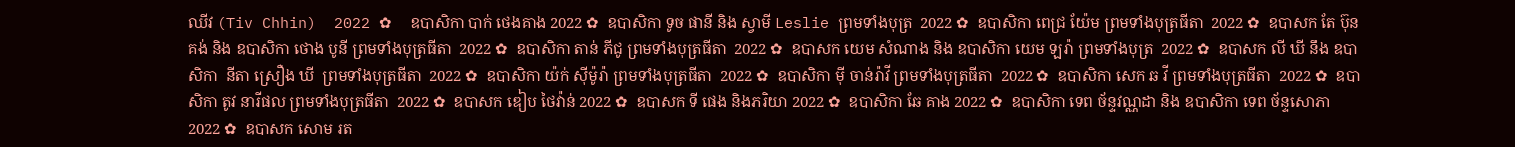ឈីវ (Tiv Chhin)  2022 ✿  ឧបាសិកា បាក់ ថេងគាង 2022 ✿  ឧបាសិកា ទូច ផានី និង ស្វាមី Leslie ព្រមទាំងបុត្រ  2022 ✿  ឧបាសិកា ពេជ្រ យ៉ែម ព្រមទាំងបុត្រធីតា  2022 ✿  ឧបាសក តែ ប៊ុនគង់ និង ឧបាសិកា ថោង បូនី ព្រមទាំងបុត្រធីតា  2022 ✿  ឧបាសិកា តាន់ ភីជូ ព្រមទាំងបុត្រធីតា  2022 ✿  ឧបាសក យេម សំណាង និង ឧបាសិកា យេម ឡរ៉ា ព្រមទាំងបុត្រ  2022 ✿  ឧបាសក លី ឃី នឹង ឧបាសិកា  នីតា ស្រឿង ឃី  ព្រមទាំងបុត្រធីតា  2022 ✿  ឧបាសិកា យ៉ក់ សុីម៉ូរ៉ា ព្រមទាំងបុត្រធីតា  2022 ✿  ឧបាសិកា មុី ចាន់រ៉ាវី ព្រមទាំងបុត្រធីតា  2022 ✿  ឧបាសិកា សេក ឆ វី ព្រមទាំងបុត្រធីតា  2022 ✿  ឧបាសិកា តូវ នារីផល ព្រមទាំងបុត្រធីតា  2022 ✿  ឧបាសក ឌៀប ថៃវ៉ាន់ 2022 ✿  ឧបាសក ទី ផេង និងភរិយា 2022 ✿  ឧបាសិកា ឆែ គាង 2022 ✿  ឧបាសិកា ទេព ច័ន្ទវណ្ណដា និង ឧបាសិកា ទេព ច័ន្ទសោភា  2022 ✿  ឧបាសក សោម រត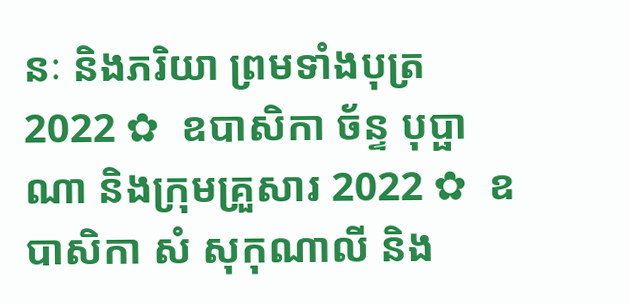នៈ និងភរិយា ព្រមទាំងបុត្រ  2022 ✿  ឧបាសិកា ច័ន្ទ បុប្ផាណា និងក្រុមគ្រួសារ 2022 ✿  ឧបាសិកា សំ សុកុណាលី និង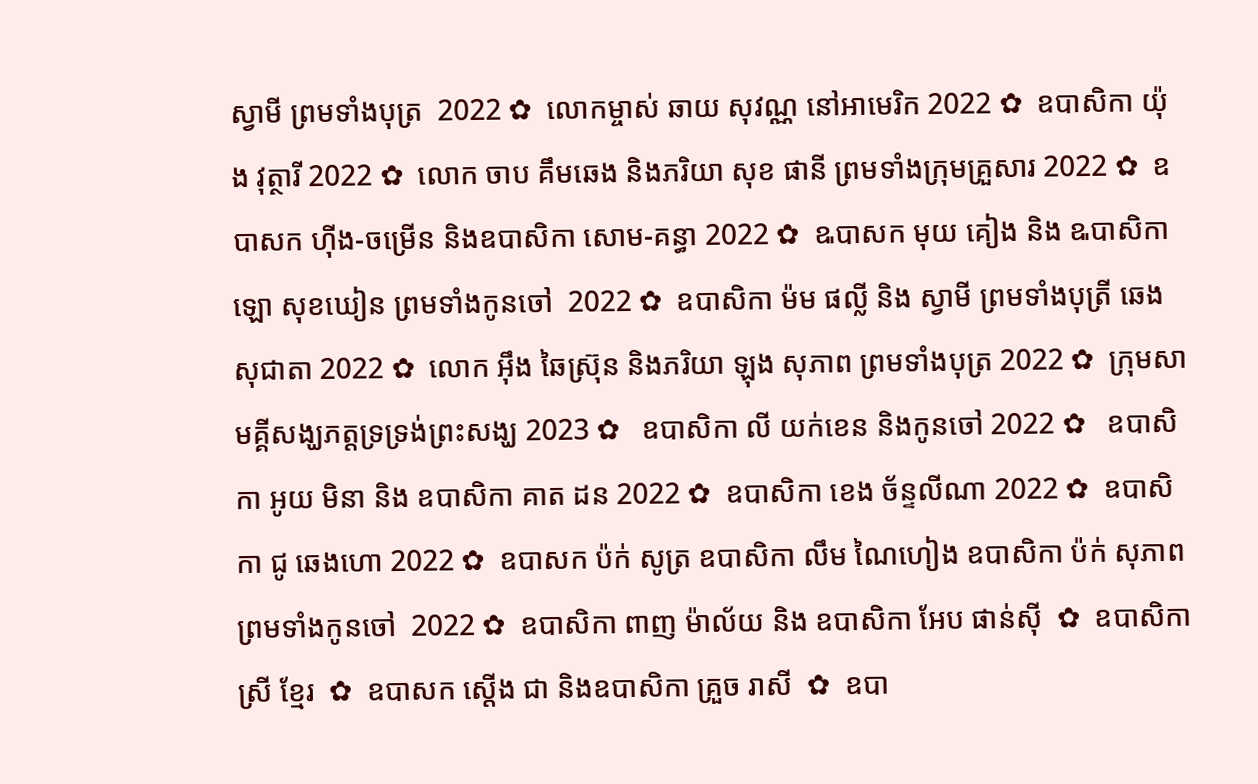ស្វាមី ព្រមទាំងបុត្រ  2022 ✿  លោកម្ចាស់ ឆាយ សុវណ្ណ នៅអាមេរិក 2022 ✿  ឧបាសិកា យ៉ុង វុត្ថារី 2022 ✿  លោក ចាប គឹមឆេង និងភរិយា សុខ ផានី ព្រមទាំងក្រុមគ្រួសារ 2022 ✿  ឧបាសក ហ៊ីង-ចម្រើន និងឧបាសិកា សោម-គន្ធា 2022 ✿  ឩបាសក មុយ គៀង និង ឩបាសិកា ឡោ សុខឃៀន ព្រមទាំងកូនចៅ  2022 ✿  ឧបាសិកា ម៉ម ផល្លី និង ស្វាមី ព្រមទាំងបុត្រី ឆេង សុជាតា 2022 ✿  លោក អ៊ឹង ឆៃស្រ៊ុន និងភរិយា ឡុង សុភាព ព្រមទាំងបុត្រ 2022 ✿  ក្រុមសាមគ្គីសង្ឃភត្តទ្រទ្រង់ព្រះសង្ឃ 2023 ✿   ឧបាសិកា លី យក់ខេន និងកូនចៅ 2022 ✿   ឧបាសិកា អូយ មិនា និង ឧបាសិកា គាត ដន 2022 ✿  ឧបាសិកា ខេង ច័ន្ទលីណា 2022 ✿  ឧបាសិកា ជូ ឆេងហោ 2022 ✿  ឧបាសក ប៉ក់ សូត្រ ឧបាសិកា លឹម ណៃហៀង ឧបាសិកា ប៉ក់ សុភាព ព្រមទាំងកូនចៅ  2022 ✿  ឧបាសិកា ពាញ ម៉ាល័យ និង ឧបាសិកា អែប ផាន់ស៊ី  ✿  ឧបាសិកា ស្រី ខ្មែរ  ✿  ឧបាសក ស្តើង ជា និងឧបាសិកា គ្រួច រាសី  ✿  ឧបា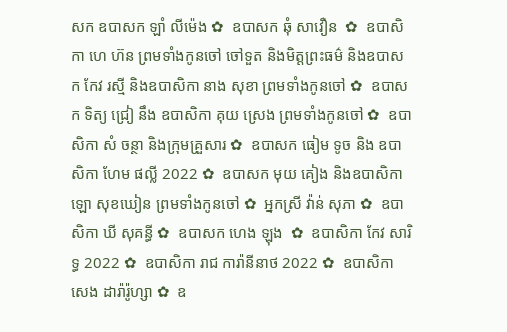សក ឧបាសក ឡាំ លីម៉េង ✿  ឧបាសក ឆុំ សាវឿន  ✿  ឧបាសិកា ហេ ហ៊ន ព្រមទាំងកូនចៅ ចៅទួត និងមិត្តព្រះធម៌ និងឧបាសក កែវ រស្មី និងឧបាសិកា នាង សុខា ព្រមទាំងកូនចៅ ✿  ឧបាសក ទិត្យ ជ្រៀ នឹង ឧបាសិកា គុយ ស្រេង ព្រមទាំងកូនចៅ ✿  ឧបាសិកា សំ ចន្ថា និងក្រុមគ្រួសារ ✿  ឧបាសក ធៀម ទូច និង ឧបាសិកា ហែម ផល្លី 2022 ✿  ឧបាសក មុយ គៀង និងឧបាសិកា ឡោ សុខឃៀន ព្រមទាំងកូនចៅ ✿  អ្នកស្រី វ៉ាន់ សុភា ✿  ឧបាសិកា ឃី សុគន្ធី ✿  ឧបាសក ហេង ឡុង  ✿  ឧបាសិកា កែវ សារិទ្ធ 2022 ✿  ឧបាសិកា រាជ ការ៉ានីនាថ 2022 ✿  ឧបាសិកា សេង ដារ៉ារ៉ូហ្សា ✿  ឧ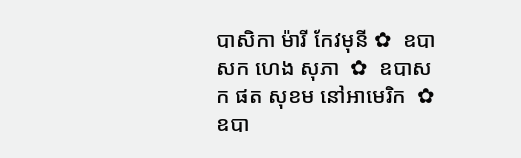បាសិកា ម៉ារី កែវមុនី ✿  ឧបាសក ហេង សុភា  ✿  ឧបាសក ផត សុខម នៅអាមេរិក  ✿  ឧបា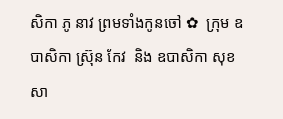សិកា ភូ នាវ ព្រមទាំងកូនចៅ ✿  ក្រុម ឧបាសិកា ស្រ៊ុន កែវ  និង ឧបាសិកា សុខ សា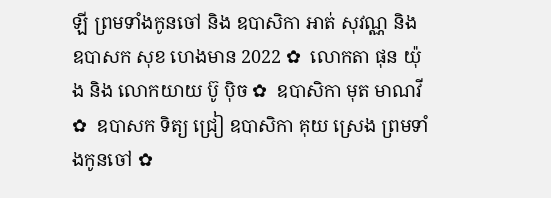ឡី ព្រមទាំងកូនចៅ និង ឧបាសិកា អាត់ សុវណ្ណ និង  ឧបាសក សុខ ហេងមាន 2022 ✿  លោកតា ផុន យ៉ុង និង លោកយាយ ប៊ូ ប៉ិច ✿  ឧបាសិកា មុត មាណវី ✿  ឧបាសក ទិត្យ ជ្រៀ ឧបាសិកា គុយ ស្រេង ព្រមទាំងកូនចៅ ✿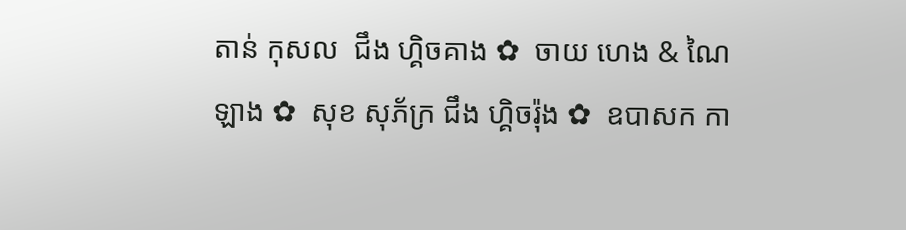តាន់ កុសល  ជឹង ហ្គិចគាង ✿  ចាយ ហេង & ណៃ ឡាង ✿  សុខ សុភ័ក្រ ជឹង ហ្គិចរ៉ុង ✿  ឧបាសក កា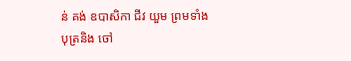ន់ គង់ ឧបាសិកា ជីវ យួម ព្រមទាំងបុត្រនិង ចៅ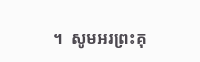។  សូមអរព្រះគុ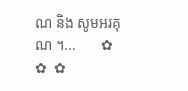ណ និង សូមអរគុណ ។...       ✿  ✿  ✿